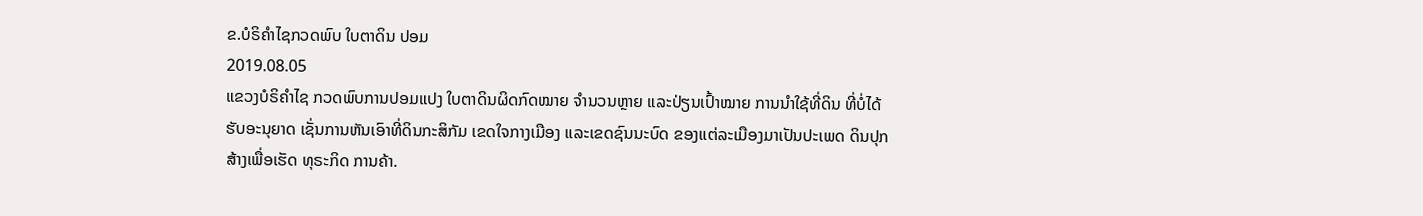ຂ.ບໍຣິຄຳໄຊກວດພົບ ໃບຕາດິນ ປອມ
2019.08.05
ແຂວງບໍຣິຄຳໄຊ ກວດພົບການປອມແປງ ໃບຕາດິນຜິດກົດໝາຍ ຈຳນວນຫຼາຍ ແລະປ່ຽນເປົ້າໝາຍ ການນໍາໃຊ້ທີ່ດິນ ທີ່ບໍ່ໄດ້ຮັບອະນຸຍາດ ເຊັ່ນການຫັນເອົາທີ່ດິນກະສິກັມ ເຂດໃຈກາງເມືອງ ແລະເຂດຊົນນະບົດ ຂອງແຕ່ລະເມືອງມາເປັນປະເພດ ດິນປຸກສ້າງເພື່ອເຮັດ ທຸຣະກິດ ການຄ້າ.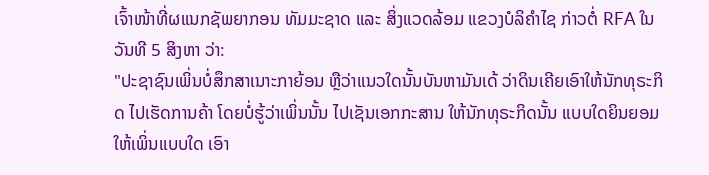ເຈົ້າໜ້າທີ່ຜແນກຊັພຍາກອນ ທັມມະຊາດ ແລະ ສິ່ງແວດລ້ອມ ແຂວງບໍລິຄຳໄຊ ກ່າວຕໍ່ RFA ໃນວັນທີ 5 ສິງຫາ ວ່າ:
"ປະຊາຊົນເພິ່ນບໍ່ສຶກສາເນາະກາຍ້ອນ ຫຼືວ່າແນວໃດນັ້ນບັນຫາມັນເດ້ ວ່າດິນເຄີຍເອົາໃຫ້ນັກທຸຣະກິດ ໄປເຮັດການຄ້າ ໂດຍບໍ່ຮູ້ວ່າເພິ່ນນັ້ນ ໄປເຊັນເອກກະສານ ໃຫ້ນັກທຸຣະກິດນັ້ນ ແບບໃດຍິນຍອມໃຫ້ເພິ່ນແບບໃດ ເອົາ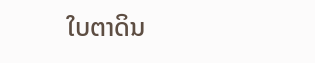ໃບຕາດິນ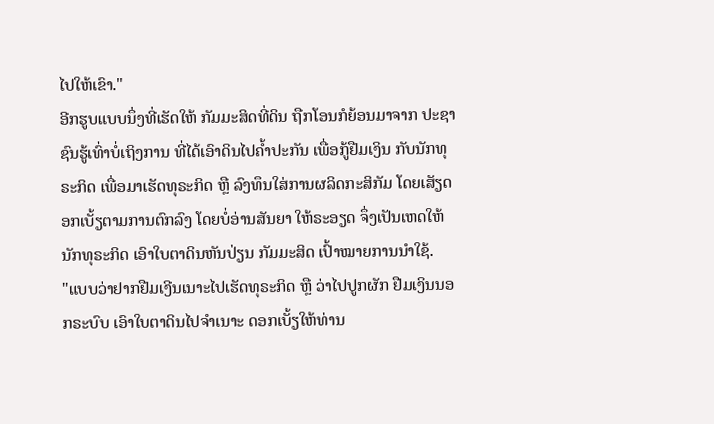ໄປໃຫ້ເຂົາ."
ອີກຮູບແບບນຶ່ງທີ່ເຮັດໃຫ້ ກັມມະສິດທີ່ດິນ ຖືກໂອນກໍຍ້ອນມາຈາກ ປະຊາຊົນຮູ້ເທົ່າບໍ່ເຖິງການ ທີ່ໄດ້ເອົາດິນໄປຄໍ້າປະກັນ ເພື່ອກູ້ຢືມເງິນ ກັບນັກທຸຣະກິດ ເພື່ອມາເຮັດທຸຣະກິດ ຫຼື ລົງທຶນໃສ່ການຜລິດກະສິກັມ ໂດຍເສັຽດອກເບັ້ຽຕາມການຕົກລົງ ໂດຍບໍ່ອ່ານສັນຍາ ໃຫ້ຣະອຽດ ຈຶ່ງເປັນເຫດໃຫ້ ນັກທຸຣະກິດ ເອົາໃບຕາດິນຫັນປ່ຽນ ກັມມະສິດ ເປົ້າໝາຍການນໍາໃຊ້.
"ແບບວ່າຢາກຢືມເງີນເນາະໄປເຮັດທຸຣະກິດ ຫຼື ວ່າໄປປູກຜັກ ຢືມເງິນນອກຣະບົບ ເອົາໃບຕາດິນໄປຈຳເນາະ ດອກເບັ້ຽໃຫ້ທ່ານ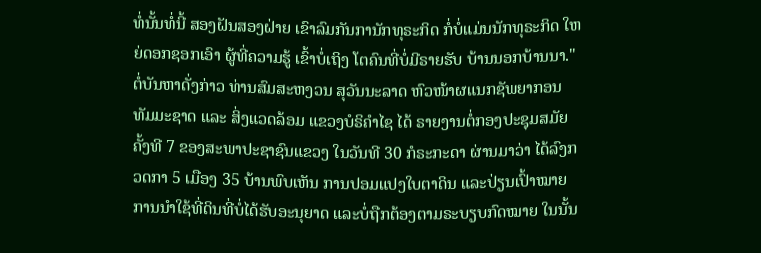ທໍ່ນັ້ນທໍ່ນີ້ ສອງຝັນສອງຝ່າຍ ເຂົາລົມກັນການັກທຸຣະກິດ ກໍ່ບໍ່ແມ່ນນັກທຸຣະກິດ ໃຫຍ່ດອກຊອກເອົາ ຜູ້ທີ່ຄວາມຮູ້ ເຂົ້າບໍ່ເຖິງ ໂຕຄົນທີ່ບໍ່ມີຣາຍຮັບ ບ້ານນອກບ້ານນາ."
ຕໍ່ບັນຫາດັ່ງກ່າວ ທ່ານສົມສະຫງວນ ສຸວັນນະລາດ ຫົວໜ້າຜແນກຊັພຍາກອນ ທັມມະຊາດ ແລະ ສິ່ງແວດລ້ອມ ແຂວງບໍຣິຄຳໄຊ ໄດ້ ຣາຍງານຕໍ່ກອງປະຊຸມສມັຍຄັ້ງທີ 7 ຂອງສະພາປະຊາຊົນແຂວງ ໃນວັນທີ 30 ກໍຣະກະດາ ຜ່ານມາວ່າ ໄດ້ລົງກວດກາ 5 ເມືອງ 35 ບ້ານພົບເຫັນ ການປອມແປງໃບຕາດິນ ແລະປ່ຽນເປົ້າໝາຍ ການນໍາໃຊ້ທີ່ດິນທີ່ບໍ່ໄດ້ຮັບອະນຸຍາດ ແລະບໍ່ຖືກຕ້ອງຕາມຣະບຽບກົດໝາຍ ໃນນັ້ນ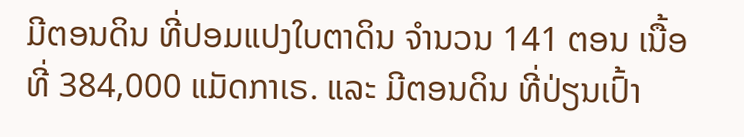ມີຕອນດິນ ທີ່ປອມແປງໃບຕາດິນ ຈຳນວນ 141 ຕອນ ເນື້ອທີ່ 384,000 ແມັດກາເຣ. ແລະ ມີຕອນດິນ ທີ່ປ່ຽນເປົ້າ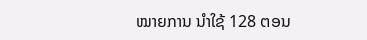ໝາຍການ ນໍາໃຊ້ 128 ຕອນ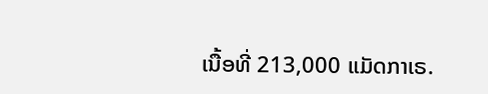ເນື້ອທີ່ 213,000 ແມັດກາເຣ.